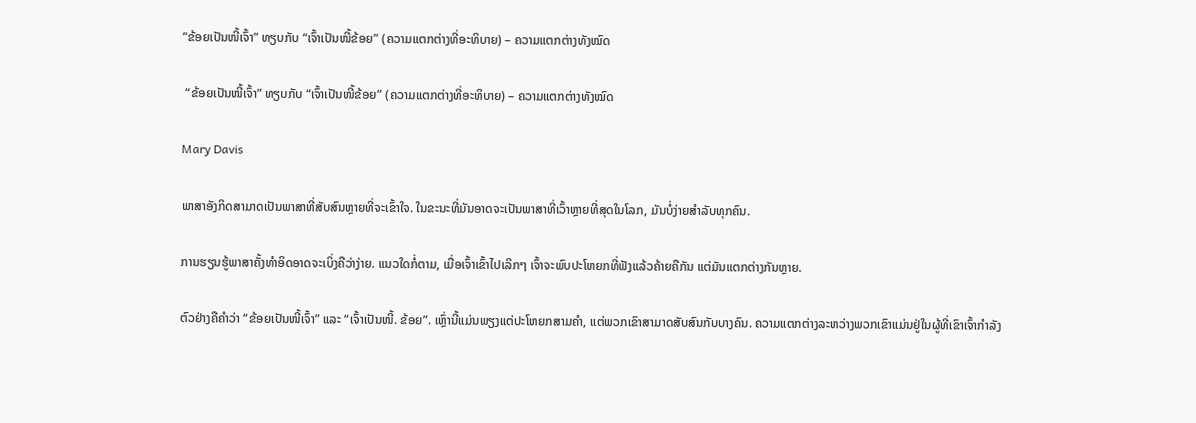“ຂ້ອຍເປັນໜີ້ເຈົ້າ” ທຽບກັບ “ເຈົ້າເປັນໜີ້ຂ້ອຍ” (ຄວາມແຕກຕ່າງທີ່ອະທິບາຍ) – ຄວາມແຕກຕ່າງທັງໝົດ

 “ຂ້ອຍເປັນໜີ້ເຈົ້າ” ທຽບກັບ “ເຈົ້າເປັນໜີ້ຂ້ອຍ” (ຄວາມແຕກຕ່າງທີ່ອະທິບາຍ) – ຄວາມແຕກຕ່າງທັງໝົດ

Mary Davis

ພາສາອັງກິດສາມາດເປັນພາສາທີ່ສັບສົນຫຼາຍທີ່ຈະເຂົ້າໃຈ. ໃນຂະນະທີ່ມັນອາດຈະເປັນພາສາທີ່ເວົ້າຫຼາຍທີ່ສຸດໃນໂລກ, ມັນບໍ່ງ່າຍສໍາລັບທຸກຄົນ.

ການຮຽນຮູ້ພາສາຄັ້ງທໍາອິດອາດຈະເບິ່ງຄືວ່າງ່າຍ. ແນວໃດກໍ່ຕາມ, ເມື່ອເຈົ້າເຂົ້າໄປເລິກໆ ເຈົ້າຈະພົບປະໂຫຍກທີ່ຟັງແລ້ວຄ້າຍຄືກັນ ແຕ່ມັນແຕກຕ່າງກັນຫຼາຍ.

ຕົວຢ່າງຄືຄຳວ່າ “ຂ້ອຍເປັນໜີ້ເຈົ້າ” ແລະ “ເຈົ້າເປັນໜີ້. ຂ້ອຍ”. ເຫຼົ່ານີ້ແມ່ນພຽງແຕ່ປະໂຫຍກສາມຄໍາ, ແຕ່ພວກເຂົາສາມາດສັບສົນກັບບາງຄົນ. ຄວາມແຕກຕ່າງລະຫວ່າງພວກເຂົາແມ່ນຢູ່ໃນຜູ້ທີ່ເຂົາເຈົ້າກໍາລັງ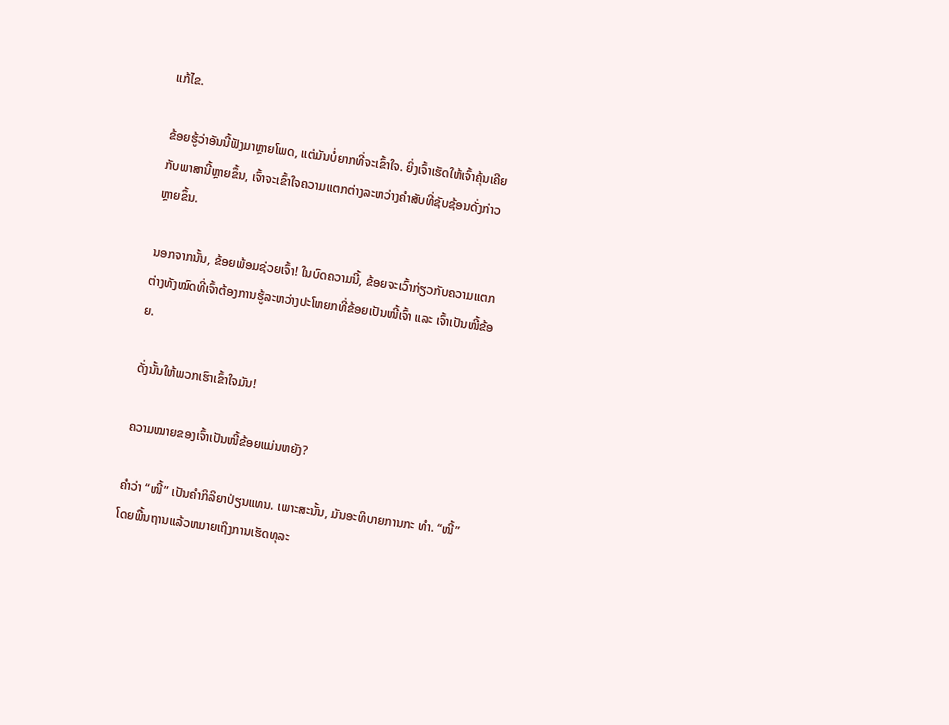ແກ້ໄຂ.

ຂ້ອຍຮູ້ວ່າອັນນີ້ຟັງມາຫຼາຍໂພດ, ແຕ່ມັນບໍ່ຍາກທີ່ຈະເຂົ້າໃຈ. ຍິ່ງເຈົ້າເຮັດໃຫ້ເຈົ້າຄຸ້ນເຄີຍກັບພາສານີ້ຫຼາຍຂຶ້ນ, ເຈົ້າຈະເຂົ້າໃຈຄວາມແຕກຕ່າງລະຫວ່າງຄຳສັບທີ່ຊັບຊ້ອນດັ່ງກ່າວຫຼາຍຂຶ້ນ.

ນອກຈາກນັ້ນ, ຂ້ອຍພ້ອມຊ່ວຍເຈົ້າ! ໃນບົດຄວາມນີ້, ຂ້ອຍຈະເວົ້າກ່ຽວກັບຄວາມແຕກຕ່າງທັງໝົດທີ່ເຈົ້າຕ້ອງການຮູ້ລະຫວ່າງປະໂຫຍກທີ່ຂ້ອຍເປັນໜີ້ເຈົ້າ ແລະ ເຈົ້າເປັນໜີ້ຂ້ອຍ.

ດັ່ງນັ້ນໃຫ້ພວກເຮົາເຂົ້າໃຈມັນ!

ຄວາມໝາຍຂອງເຈົ້າເປັນໜີ້ຂ້ອຍແມ່ນຫຍັງ?

ຄຳວ່າ “ໜີ້” ເປັນຄຳກິລິຍາປ່ຽນແທນ. ເພາະສະນັ້ນ, ມັນອະທິບາຍການກະ ທຳ. “ໜີ້” ໂດຍພື້ນຖານແລ້ວຫມາຍເຖິງການເຮັດທຸລະ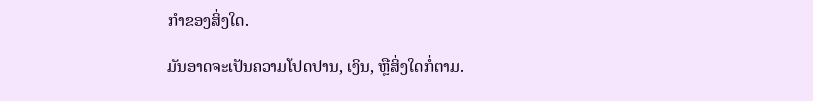ກໍາຂອງສິ່ງໃດ.

ມັນອາດຈະເປັນຄວາມໂປດປານ, ເງິນ, ຫຼືສິ່ງໃດກໍ່ຕາມ.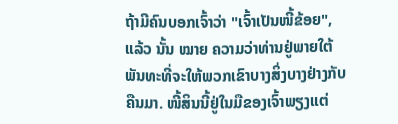ຖ້າມີຄົນບອກເຈົ້າວ່າ "ເຈົ້າເປັນໜີ້ຂ້ອຍ", ແລ້ວ ນັ້ນ ໝາຍ ຄວາມວ່າທ່ານຢູ່ພາຍໃຕ້ພັນທະທີ່ຈະໃຫ້ພວກເຂົາບາງສິ່ງບາງຢ່າງກັບຄືນມາ. ໜີ້ສິນນີ້ຢູ່ໃນມືຂອງເຈົ້າພຽງແຕ່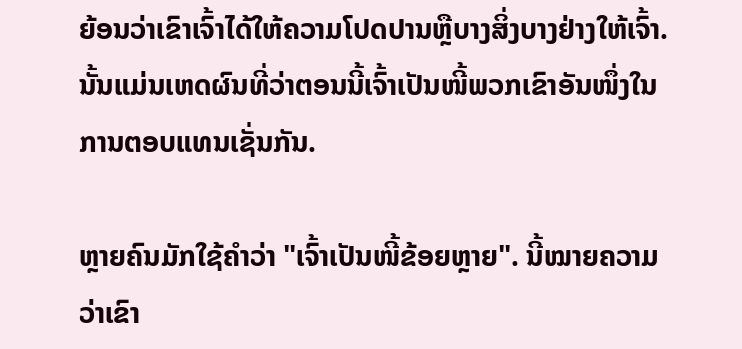ຍ້ອນວ່າເຂົາເຈົ້າໄດ້ໃຫ້ຄວາມໂປດປານຫຼືບາງສິ່ງບາງຢ່າງໃຫ້ເຈົ້າ.ນັ້ນແມ່ນເຫດຜົນທີ່ວ່າຕອນນີ້ເຈົ້າເປັນໜີ້ພວກເຂົາອັນໜຶ່ງໃນການຕອບແທນເຊັ່ນກັນ.

ຫຼາຍຄົນມັກໃຊ້ຄຳວ່າ "ເຈົ້າເປັນໜີ້ຂ້ອຍຫຼາຍ". ນີ້ໝາຍຄວາມວ່າເຂົາ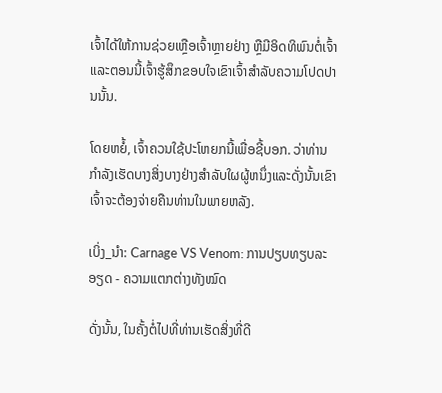ເຈົ້າໄດ້ໃຫ້ການຊ່ວຍເຫຼືອເຈົ້າຫຼາຍຢ່າງ ຫຼືມີອິດທິພົນຕໍ່ເຈົ້າ ແລະຕອນນີ້ເຈົ້າຮູ້ສຶກຂອບໃຈເຂົາເຈົ້າສຳລັບຄວາມໂປດປານນັ້ນ.

ໂດຍຫຍໍ້, ເຈົ້າຄວນໃຊ້ປະໂຫຍກນີ້ເພື່ອຊີ້ບອກ. ວ່າທ່ານກໍາລັງເຮັດບາງສິ່ງບາງຢ່າງສໍາລັບໃຜຜູ້ຫນຶ່ງແລະດັ່ງນັ້ນເຂົາເຈົ້າຈະຕ້ອງຈ່າຍຄືນທ່ານໃນພາຍຫລັງ.

ເບິ່ງ_ນຳ: Carnage VS Venom: ການປຽບທຽບລະອຽດ - ຄວາມແຕກຕ່າງທັງໝົດ

ດັ່ງນັ້ນ, ໃນຄັ້ງຕໍ່ໄປທີ່ທ່ານເຮັດສິ່ງທີ່ດີ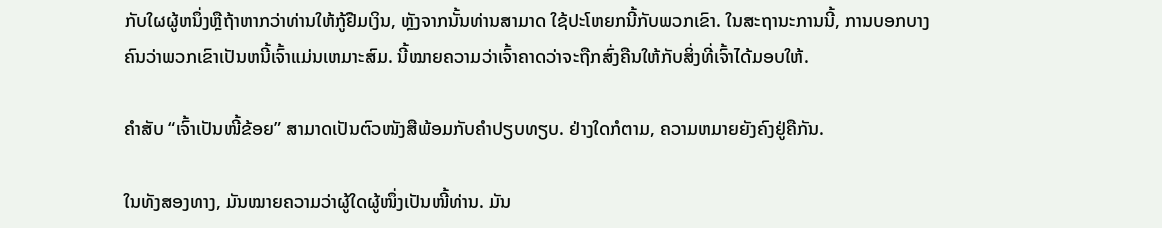ກັບໃຜຜູ້ຫນຶ່ງຫຼືຖ້າຫາກວ່າທ່ານໃຫ້ກູ້ຢືມເງິນ, ຫຼັງຈາກນັ້ນທ່ານສາມາດ ໃຊ້ປະໂຫຍກນີ້ກັບພວກເຂົາ. ໃນສະຖານະການນີ້, ການບອກບາງຄົນວ່າພວກເຂົາເປັນຫນີ້ເຈົ້າແມ່ນເຫມາະສົມ. ນີ້ໝາຍຄວາມວ່າເຈົ້າຄາດວ່າຈະຖືກສົ່ງຄືນໃຫ້ກັບສິ່ງທີ່ເຈົ້າໄດ້ມອບໃຫ້.

ຄຳສັບ “ເຈົ້າເປັນໜີ້ຂ້ອຍ” ສາມາດເປັນຕົວໜັງສືພ້ອມກັບຄຳປຽບທຽບ. ຢ່າງໃດກໍຕາມ, ຄວາມຫມາຍຍັງຄົງຢູ່ຄືກັນ.

ໃນທັງສອງທາງ, ມັນໝາຍຄວາມວ່າຜູ້ໃດຜູ້ໜຶ່ງເປັນໜີ້ທ່ານ. ມັນ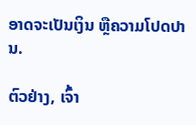ອາດຈະເປັນເງິນ ຫຼືຄວາມໂປດປານ.

ຕົວຢ່າງ, ເຈົ້າ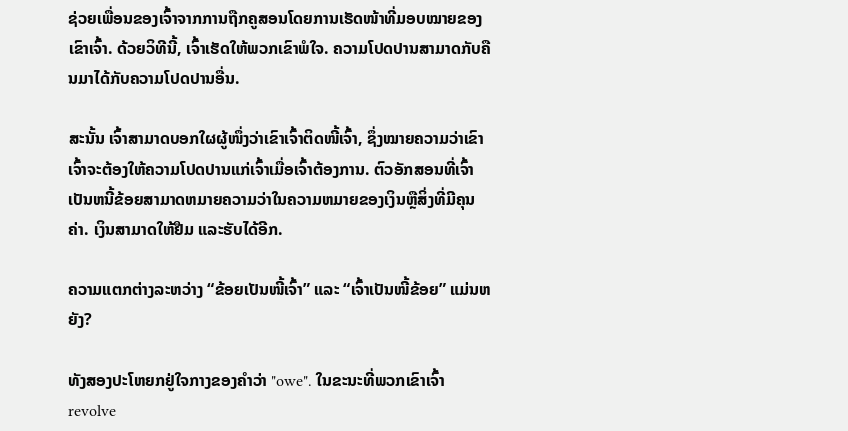ຊ່ວຍເພື່ອນຂອງເຈົ້າຈາກການຖືກຄູສອນໂດຍການເຮັດໜ້າທີ່ມອບໝາຍຂອງເຂົາເຈົ້າ. ດ້ວຍວິທີນີ້, ເຈົ້າເຮັດໃຫ້ພວກເຂົາພໍໃຈ. ຄວາມໂປດປານສາມາດກັບຄືນມາໄດ້ກັບຄວາມໂປດປານອື່ນ.

ສະນັ້ນ ເຈົ້າສາມາດບອກໃຜຜູ້ໜຶ່ງວ່າເຂົາເຈົ້າຕິດໜີ້ເຈົ້າ, ຊຶ່ງໝາຍຄວາມວ່າເຂົາເຈົ້າຈະຕ້ອງໃຫ້ຄວາມໂປດປານແກ່ເຈົ້າເມື່ອເຈົ້າຕ້ອງການ. ຕົວອັກສອນທີ່ເຈົ້າເປັນຫນີ້ຂ້ອຍສາມາດຫມາຍຄວາມວ່າໃນຄວາມຫມາຍຂອງເງິນຫຼືສິ່ງທີ່ມີຄຸນຄ່າ. ເງິນສາມາດໃຫ້ຢືມ ແລະຮັບໄດ້ອີກ.

ຄວາມແຕກຕ່າງລະຫວ່າງ “ຂ້ອຍເປັນໜີ້ເຈົ້າ” ແລະ “ເຈົ້າເປັນໜີ້ຂ້ອຍ” ແມ່ນຫຍັງ?

ທັງສອງປະໂຫຍກຢູ່ໃຈກາງຂອງຄໍາວ່າ "owe". ໃນຂະນະທີ່ພວກເຂົາເຈົ້າ revolve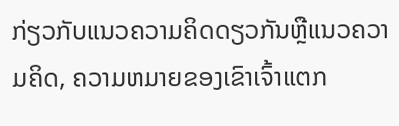ກ່ຽວກັບແນວຄວາມຄິດດຽວກັນຫຼືແນວຄວາມຄິດ, ຄວາມຫມາຍຂອງເຂົາເຈົ້າແຕກ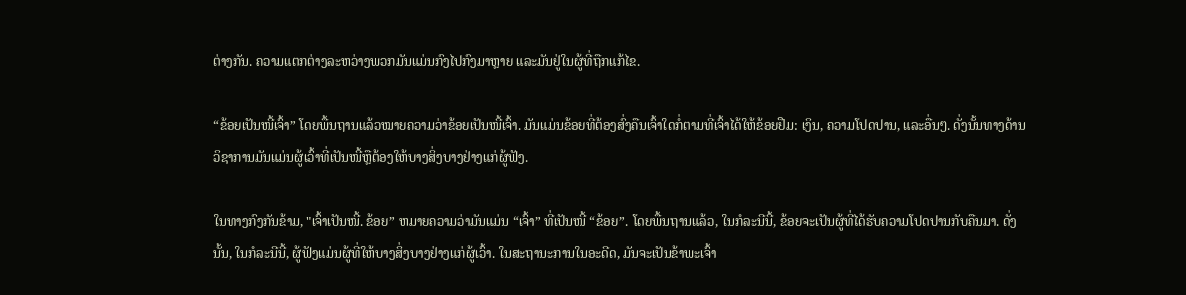ຕ່າງກັນ. ຄວາມແຕກຕ່າງລະຫວ່າງພວກມັນແມ່ນກົງໄປກົງມາຫຼາຍ ແລະມັນຢູ່ໃນຜູ້ທີ່ຖືກແກ້ໄຂ.

“ຂ້ອຍເປັນໜີ້ເຈົ້າ” ໂດຍພື້ນຖານແລ້ວໝາຍຄວາມວ່າຂ້ອຍເປັນໜີ້ເຈົ້າ. ມັນແມ່ນຂ້ອຍທີ່ຕ້ອງສົ່ງຄືນເຈົ້າໃດກໍ່ຕາມທີ່ເຈົ້າໄດ້ໃຫ້ຂ້ອຍຢືມ: ເງິນ, ຄວາມໂປດປານ, ແລະອື່ນໆ. ດັ່ງນັ້ນທາງດ້ານວິຊາການມັນແມ່ນຜູ້ເວົ້າທີ່ເປັນໜີ້ຫຼືຕ້ອງໃຫ້ບາງສິ່ງບາງຢ່າງແກ່ຜູ້ຟັງ.

ໃນທາງກົງກັນຂ້າມ, "ເຈົ້າເປັນໜີ້. ຂ້ອຍ” ຫມາຍຄວາມວ່າມັນແມ່ນ “ເຈົ້າ” ທີ່ເປັນໜີ້ “ຂ້ອຍ”. ໂດຍພື້ນຖານແລ້ວ, ໃນກໍລະນີນີ້, ຂ້ອຍຈະເປັນຜູ້ທີ່ໄດ້ຮັບຄວາມໂປດປານກັບຄືນມາ. ດັ່ງນັ້ນ, ໃນກໍລະນີນີ້, ຜູ້ຟັງແມ່ນຜູ້ທີ່ໃຫ້ບາງສິ່ງບາງຢ່າງແກ່ຜູ້ເວົ້າ. ໃນສະຖານະການໃນອະດີດ, ມັນຈະເປັນຂ້າພະເຈົ້າ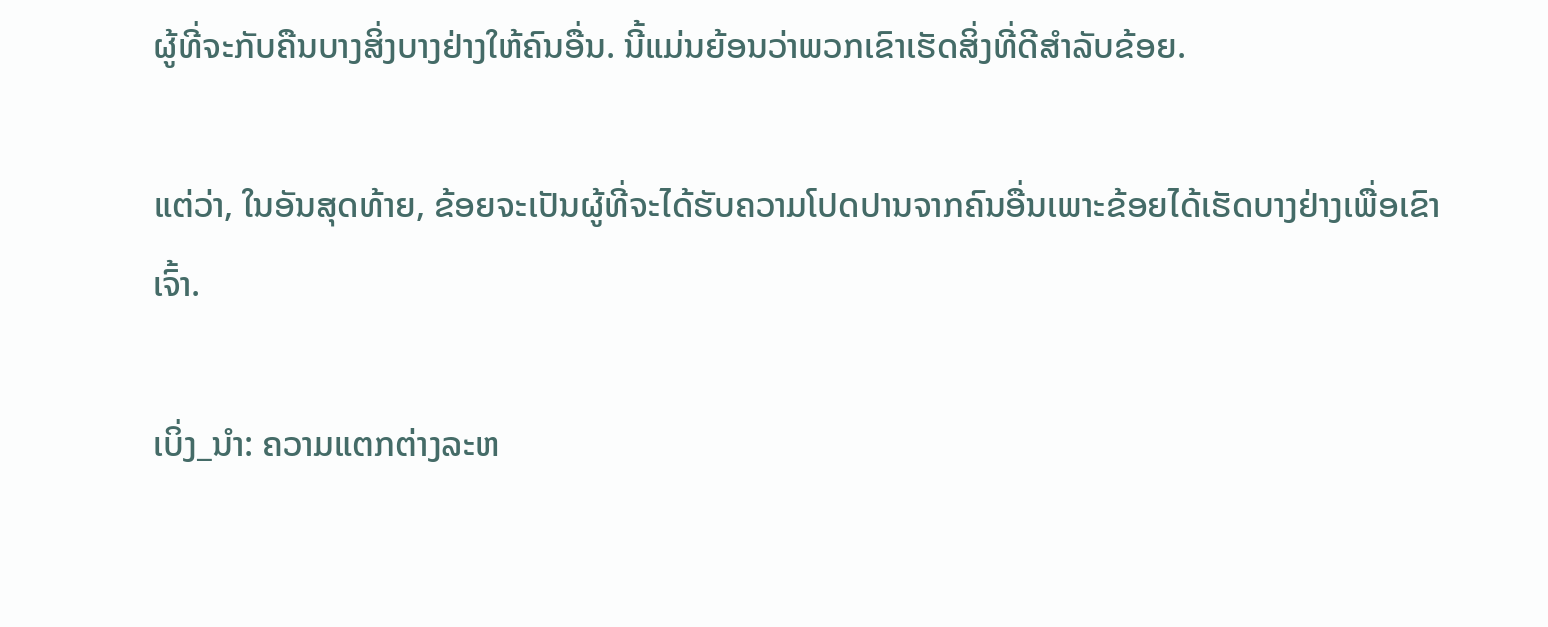ຜູ້ທີ່ຈະກັບຄືນບາງສິ່ງບາງຢ່າງໃຫ້ຄົນອື່ນ. ນີ້ແມ່ນຍ້ອນວ່າພວກເຂົາເຮັດສິ່ງທີ່ດີສໍາລັບຂ້ອຍ.

ແຕ່ວ່າ, ໃນອັນສຸດທ້າຍ, ຂ້ອຍຈະເປັນຜູ້ທີ່ຈະໄດ້ຮັບຄວາມໂປດປານຈາກຄົນອື່ນເພາະຂ້ອຍໄດ້ເຮັດບາງຢ່າງເພື່ອເຂົາເຈົ້າ.

ເບິ່ງ_ນຳ: ຄວາມແຕກຕ່າງລະຫ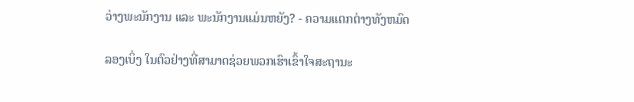ວ່າງພະນັກງານ ແລະ ພະນັກງານແມ່ນຫຍັງ? - ຄວາມແຕກຕ່າງທັງຫມົດ

ລອງເບິ່ງ ໃນຕົວຢ່າງທີ່ສາມາດຊ່ວຍພວກເຮົາເຂົ້າໃຈສະຖານະ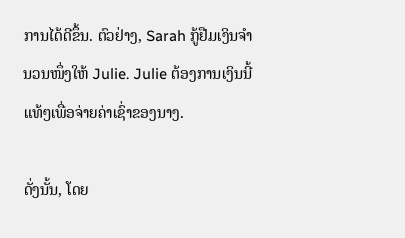ການໄດ້ດີຂຶ້ນ. ຕົວຢ່າງ, Sarah ກູ້ຢືມເງິນຈໍານວນໜຶ່ງໃຫ້ Julie. Julie ຕ້ອງການເງິນນີ້ແທ້ໆເພື່ອຈ່າຍຄ່າເຊົ່າຂອງນາງ.

ດັ່ງນັ້ນ, ໂດຍ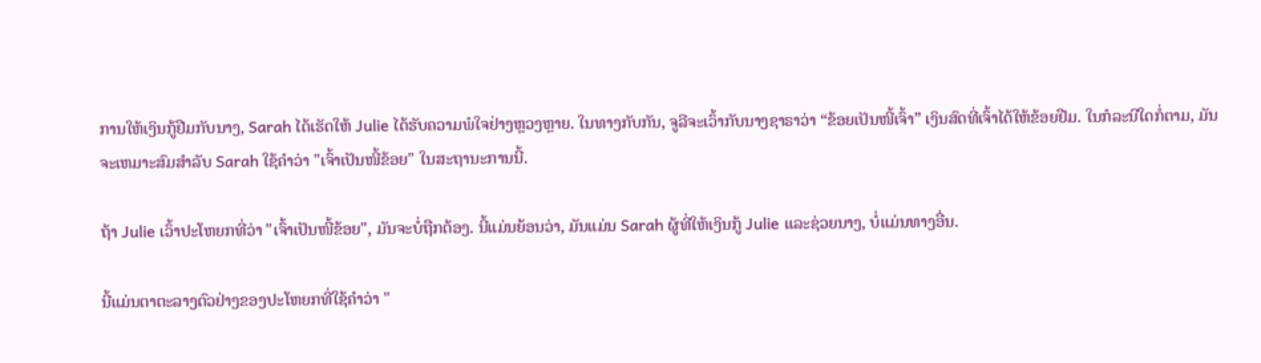ການໃຫ້ເງິນກູ້ຢືມກັບນາງ, Sarah ໄດ້ເຮັດໃຫ້ Julie ໄດ້ຮັບຄວາມພໍໃຈຢ່າງຫຼວງຫຼາຍ. ໃນທາງກັບກັນ, ຈູລີຈະເວົ້າກັບນາງຊາຣາວ່າ “ຂ້ອຍເປັນໜີ້ເຈົ້າ” ເງິນສົດທີ່ເຈົ້າໄດ້ໃຫ້ຂ້ອຍຢືມ. ໃນກໍລະນີໃດກໍ່ຕາມ, ມັນຈະເຫມາະສົມສໍາລັບ Sarah ໃຊ້ຄໍາວ່າ "ເຈົ້າເປັນໜີ້ຂ້ອຍ" ໃນສະຖານະການນີ້.

ຖ້າ Julie ເວົ້າປະໂຫຍກທີ່ວ່າ "ເຈົ້າເປັນໜີ້ຂ້ອຍ", ມັນຈະບໍ່ຖືກຕ້ອງ. ນີ້ແມ່ນຍ້ອນວ່າ, ມັນແມ່ນ Sarah ຜູ້ທີ່ໃຫ້ເງິນກູ້ Julie ແລະຊ່ວຍນາງ, ບໍ່ແມ່ນທາງອື່ນ.

ນີ້ແມ່ນຕາຕະລາງຕົວຢ່າງຂອງປະໂຫຍກທີ່ໃຊ້ຄໍາວ່າ "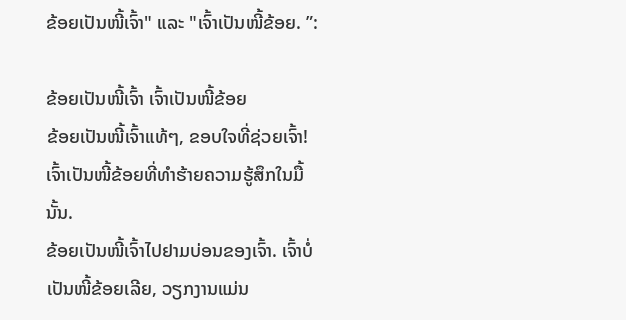ຂ້ອຍເປັນໜີ້ເຈົ້າ" ແລະ "ເຈົ້າເປັນໜີ້ຂ້ອຍ. ”:

ຂ້ອຍເປັນໜີ້ເຈົ້າ ເຈົ້າເປັນໜີ້ຂ້ອຍ
ຂ້ອຍເປັນໜີ້ເຈົ້າແທ້ໆ, ຂອບໃຈທີ່ຊ່ວຍເຈົ້າ! ເຈົ້າເປັນໜີ້ຂ້ອຍທີ່ທຳຮ້າຍຄວາມຮູ້ສຶກໃນມື້ນັ້ນ.
ຂ້ອຍເປັນໜີ້ເຈົ້າໄປຢາມບ່ອນຂອງເຈົ້າ. ເຈົ້າບໍ່ເປັນໜີ້ຂ້ອຍເລີຍ, ວຽກງານແມ່ນ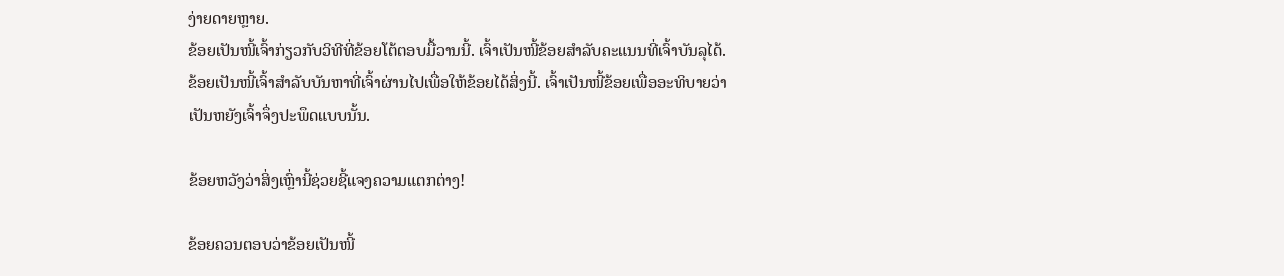ງ່າຍດາຍຫຼາຍ.
ຂ້ອຍເປັນໜີ້ເຈົ້າກ່ຽວກັບວິທີທີ່ຂ້ອຍໂຕ້ຕອບມື້ວານນີ້. ເຈົ້າເປັນໜີ້ຂ້ອຍສຳລັບຄະແນນທີ່ເຈົ້າບັນລຸໄດ້.
ຂ້ອຍເປັນໜີ້ເຈົ້າສຳລັບບັນຫາທີ່ເຈົ້າຜ່ານໄປເພື່ອໃຫ້ຂ້ອຍໄດ້ສິ່ງນີ້. ເຈົ້າເປັນໜີ້ຂ້ອຍເພື່ອອະທິບາຍວ່າເປັນຫຍັງເຈົ້າຈຶ່ງປະພຶດແບບນັ້ນ.

ຂ້ອຍຫວັງວ່າສິ່ງເຫຼົ່ານີ້ຊ່ວຍຊີ້ແຈງຄວາມແຕກຕ່າງ!

ຂ້ອຍຄວນຕອບວ່າຂ້ອຍເປັນໜີ້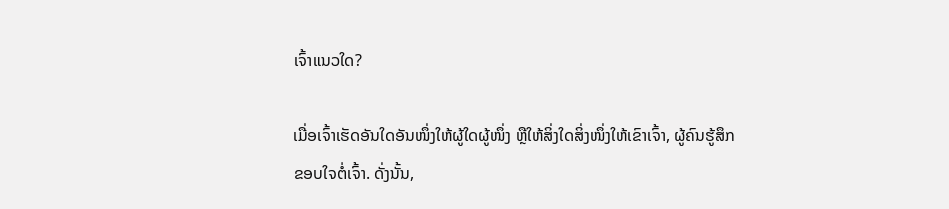ເຈົ້າແນວໃດ?

ເມື່ອເຈົ້າເຮັດອັນໃດອັນໜຶ່ງໃຫ້ຜູ້ໃດຜູ້ໜຶ່ງ ຫຼືໃຫ້ສິ່ງໃດສິ່ງໜຶ່ງໃຫ້ເຂົາເຈົ້າ, ຜູ້ຄົນຮູ້ສຶກຂອບໃຈຕໍ່ເຈົ້າ. ດັ່ງນັ້ນ,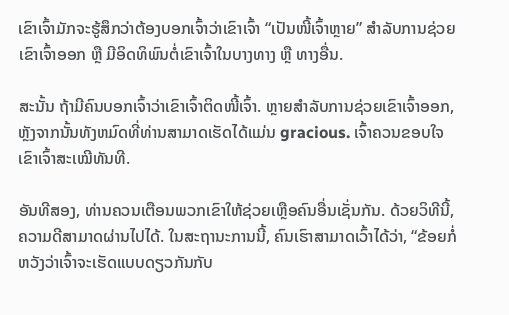ເຂົາເຈົ້າມັກຈະຮູ້ສຶກວ່າຕ້ອງບອກເຈົ້າວ່າເຂົາເຈົ້າ “ເປັນໜີ້ເຈົ້າຫຼາຍ” ສຳລັບການຊ່ວຍເຂົາເຈົ້າອອກ ຫຼື ມີອິດທິພົນຕໍ່ເຂົາເຈົ້າໃນບາງທາງ ຫຼື ທາງອື່ນ.

ສະນັ້ນ ຖ້າມີຄົນບອກເຈົ້າວ່າເຂົາເຈົ້າຕິດໜີ້ເຈົ້າ. ຫຼາຍສໍາລັບການຊ່ວຍເຂົາເຈົ້າອອກ, ຫຼັງຈາກນັ້ນທັງຫມົດທີ່ທ່ານສາມາດເຮັດໄດ້ແມ່ນ gracious. ເຈົ້າຄວນຂອບໃຈເຂົາເຈົ້າສະເໝີທັນທີ.

ອັນທີສອງ, ທ່ານຄວນເຕືອນພວກເຂົາໃຫ້ຊ່ວຍເຫຼືອຄົນອື່ນເຊັ່ນກັນ. ດ້ວຍວິທີນີ້, ຄວາມດີສາມາດຜ່ານໄປໄດ້. ໃນສະຖານະການນີ້, ຄົນເຮົາສາມາດເວົ້າໄດ້ວ່າ, “ຂ້ອຍກໍ່ຫວັງວ່າເຈົ້າຈະເຮັດແບບດຽວກັນກັບ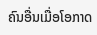ຄົນອື່ນເມື່ອໂອກາດ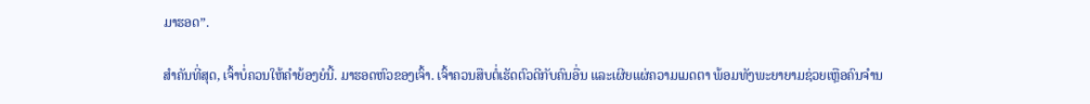ມາຮອດ”.

ສຳຄັນທີ່ສຸດ, ເຈົ້າບໍ່ຄວນໃຫ້ຄຳຍ້ອງຍໍນີ້. ມາຮອດຫົວຂອງເຈົ້າ. ເຈົ້າຄວນສືບຕໍ່ເຮັດຕົວດີກັບຄົນອື່ນ ແລະເຜີຍແຜ່ຄວາມເມດຕາ ພ້ອມທັງພະຍາຍາມຊ່ວຍເຫຼືອຄົນຈຳນ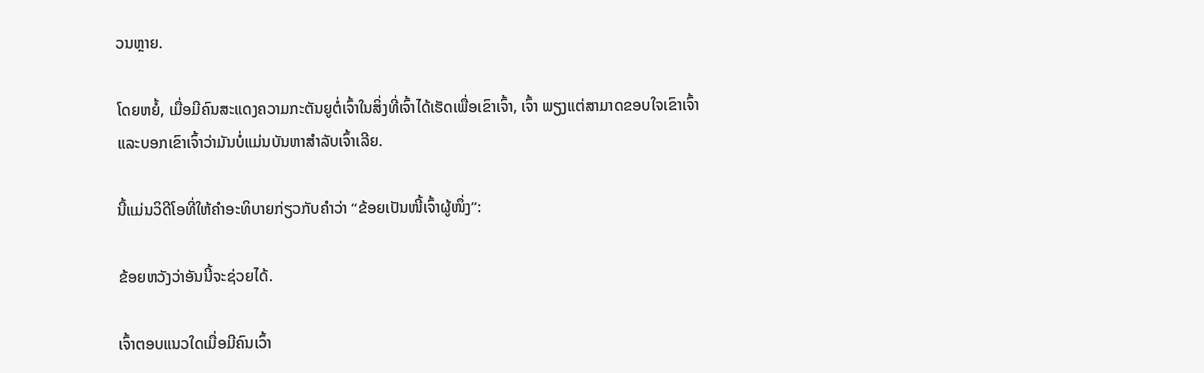ວນຫຼາຍ.

ໂດຍຫຍໍ້, ເມື່ອມີຄົນສະແດງຄວາມກະຕັນຍູຕໍ່ເຈົ້າໃນສິ່ງທີ່ເຈົ້າໄດ້ເຮັດເພື່ອເຂົາເຈົ້າ, ເຈົ້າ ພຽງແຕ່ສາມາດຂອບໃຈເຂົາເຈົ້າ ແລະບອກເຂົາເຈົ້າວ່າມັນບໍ່ແມ່ນບັນຫາສຳລັບເຈົ້າເລີຍ.

ນີ້ແມ່ນວິດີໂອທີ່ໃຫ້ຄຳອະທິບາຍກ່ຽວກັບຄຳວ່າ “ຂ້ອຍເປັນໜີ້ເຈົ້າຜູ້ໜຶ່ງ”:

ຂ້ອຍຫວັງວ່າອັນນີ້ຈະຊ່ວຍໄດ້.

ເຈົ້າຕອບແນວໃດເມື່ອມີຄົນເວົ້າ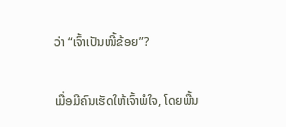ວ່າ “ເຈົ້າເປັນໜີ້ຂ້ອຍ”?

ເມື່ອມີຄົນເຮັດໃຫ້ເຈົ້າພໍໃຈ, ໂດຍພື້ນ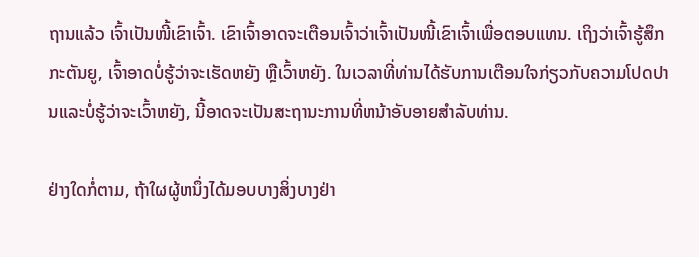ຖານແລ້ວ ເຈົ້າເປັນໜີ້ເຂົາເຈົ້າ. ເຂົາເຈົ້າອາດຈະເຕືອນເຈົ້າວ່າເຈົ້າເປັນໜີ້ເຂົາເຈົ້າເພື່ອຕອບແທນ. ເຖິງວ່າເຈົ້າຮູ້ສຶກກະຕັນຍູ, ເຈົ້າອາດບໍ່ຮູ້ວ່າຈະເຮັດຫຍັງ ຫຼືເວົ້າຫຍັງ. ໃນເວລາທີ່ທ່ານໄດ້ຮັບການເຕືອນໃຈກ່ຽວກັບຄວາມໂປດປານແລະບໍ່ຮູ້ວ່າຈະເວົ້າຫຍັງ, ນີ້ອາດຈະເປັນສະຖານະການທີ່ຫນ້າອັບອາຍສໍາລັບທ່ານ.

ຢ່າງໃດກໍ່ຕາມ, ຖ້າໃຜຜູ້ຫນຶ່ງໄດ້ມອບບາງສິ່ງບາງຢ່າ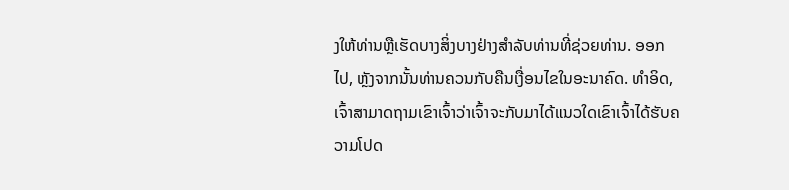ງໃຫ້ທ່ານຫຼືເຮັດບາງສິ່ງບາງຢ່າງສໍາລັບທ່ານທີ່ຊ່ວຍທ່ານ. ອອກໄປ, ຫຼັງຈາກນັ້ນທ່ານຄວນກັບຄືນເງື່ອນໄຂໃນອະນາຄົດ. ທຳອິດ, ເຈົ້າສາມາດຖາມເຂົາເຈົ້າວ່າເຈົ້າຈະກັບມາໄດ້ແນວໃດເຂົາເຈົ້າໄດ້ຮັບຄວາມໂປດ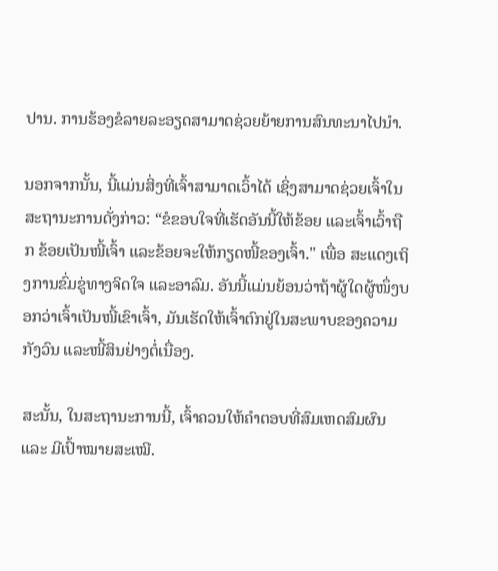ປານ. ການຮ້ອງຂໍລາຍລະອຽດສາມາດຊ່ວຍຍ້າຍການສົນທະນາໄປນຳ.

ນອກຈາກນັ້ນ, ນີ້ແມ່ນສິ່ງທີ່ເຈົ້າສາມາດເວົ້າໄດ້ ເຊິ່ງສາມາດຊ່ວຍເຈົ້າໃນສະຖານະການດັ່ງກ່າວ: “ຂໍຂອບໃຈທີ່ເຮັດອັນນີ້ໃຫ້ຂ້ອຍ ແລະເຈົ້າເວົ້າຖືກ ຂ້ອຍເປັນໜີ້ເຈົ້າ ແລະຂ້ອຍຈະໃຫ້ກຽດໜີ້ຂອງເຈົ້າ." ເພື່ອ ສະແດງເຖິງການຂົ່ມຂູ່ທາງຈິດໃຈ ແລະອາລົມ. ອັນນີ້ແມ່ນຍ້ອນວ່າຖ້າຜູ້ໃດຜູ້ໜຶ່ງບອກວ່າເຈົ້າເປັນໜີ້ເຂົາເຈົ້າ, ມັນເຮັດໃຫ້ເຈົ້າຕົກຢູ່ໃນສະພາບຂອງຄວາມກັງວົນ ແລະໜີ້ສິນຢ່າງຕໍ່ເນື່ອງ.

ສະນັ້ນ, ໃນສະຖານະການນີ້, ເຈົ້າຄວນໃຫ້ຄຳຕອບທີ່ສົມເຫດສົມຜົນ ແລະ ມີເປົ້າໝາຍສະເໝີ.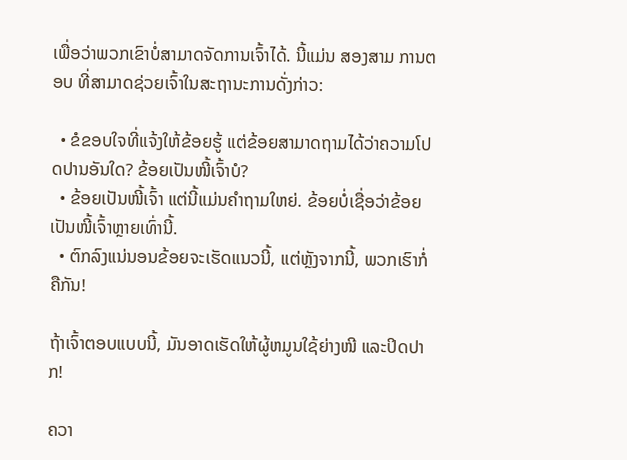ເພື່ອວ່າພວກເຂົາບໍ່ສາມາດຈັດການເຈົ້າໄດ້. ນີ້ແມ່ນ ສອງສາມ ການຕອບ ທີ່ສາມາດຊ່ວຍເຈົ້າໃນສະຖານະການດັ່ງກ່າວ:

  • ຂໍຂອບໃຈທີ່ແຈ້ງໃຫ້ຂ້ອຍຮູ້ ແຕ່ຂ້ອຍສາມາດຖາມໄດ້ວ່າຄວາມໂປດປານອັນໃດ? ຂ້ອຍເປັນໜີ້ເຈົ້າບໍ?
  • ຂ້ອຍເປັນໜີ້ເຈົ້າ ແຕ່ນີ້ແມ່ນຄຳຖາມໃຫຍ່. ຂ້ອຍບໍ່ເຊື່ອວ່າຂ້ອຍເປັນໜີ້ເຈົ້າຫຼາຍເທົ່ານີ້.
  • ຕົກລົງແນ່ນອນຂ້ອຍຈະເຮັດແນວນີ້, ແຕ່ຫຼັງຈາກນີ້, ພວກເຮົາກໍ່ຄືກັນ!

ຖ້າເຈົ້າຕອບແບບນີ້, ມັນອາດເຮັດໃຫ້ຜູ້ຫມູນໃຊ້ຍ່າງໜີ ແລະປິດປາກ!

ຄວາ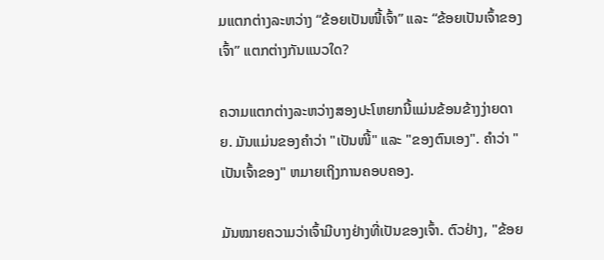ມແຕກຕ່າງລະຫວ່າງ “ຂ້ອຍເປັນໜີ້ເຈົ້າ” ແລະ “ຂ້ອຍເປັນເຈົ້າຂອງເຈົ້າ” ແຕກຕ່າງກັນແນວໃດ?

ຄວາມແຕກຕ່າງລະຫວ່າງສອງປະໂຫຍກນີ້ແມ່ນຂ້ອນຂ້າງງ່າຍດາຍ. ມັນແມ່ນຂອງຄໍາວ່າ "ເປັນໜີ້" ແລະ "ຂອງຕົນເອງ". ຄຳວ່າ "ເປັນເຈົ້າຂອງ" ຫມາຍເຖິງການຄອບຄອງ.

ມັນໝາຍຄວາມວ່າເຈົ້າມີບາງຢ່າງທີ່ເປັນຂອງເຈົ້າ. ຕົວຢ່າງ, "ຂ້ອຍ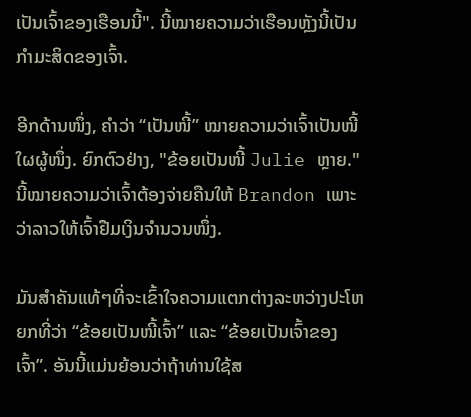ເປັນເຈົ້າຂອງເຮືອນນີ້". ນີ້ໝາຍຄວາມວ່າເຮືອນຫຼັງນີ້ເປັນກຳມະສິດຂອງເຈົ້າ.

ອີກດ້ານໜຶ່ງ, ຄຳວ່າ “ເປັນໜີ້” ໝາຍຄວາມວ່າເຈົ້າເປັນໜີ້ໃຜຜູ້ໜຶ່ງ. ຍົກຕົວຢ່າງ, "ຂ້ອຍເປັນໜີ້ Julie ຫຼາຍ." ນີ້ໝາຍຄວາມວ່າເຈົ້າຕ້ອງຈ່າຍຄືນໃຫ້ Brandon ເພາະວ່າລາວໃຫ້ເຈົ້າຢືມເງິນຈຳນວນໜຶ່ງ.

ມັນສຳຄັນແທ້ໆທີ່ຈະເຂົ້າໃຈຄວາມແຕກຕ່າງລະຫວ່າງປະໂຫຍກທີ່ວ່າ “ຂ້ອຍເປັນໜີ້ເຈົ້າ” ແລະ “ຂ້ອຍເປັນເຈົ້າຂອງເຈົ້າ”. ອັນນີ້ແມ່ນຍ້ອນວ່າຖ້າທ່ານໃຊ້ສ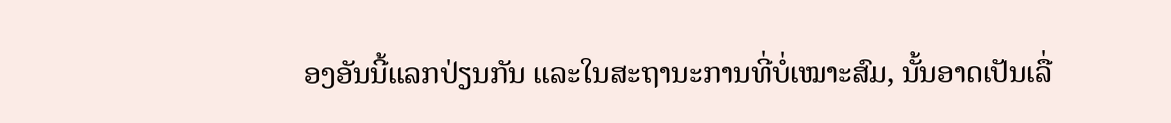ອງອັນນີ້ແລກປ່ຽນກັນ ແລະໃນສະຖານະການທີ່ບໍ່ເໝາະສົມ, ນັ້ນອາດເປັນເລື່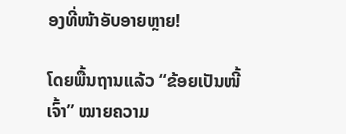ອງທີ່ໜ້າອັບອາຍຫຼາຍ!

ໂດຍພື້ນຖານແລ້ວ “ຂ້ອຍເປັນໜີ້ເຈົ້າ” ໝາຍຄວາມ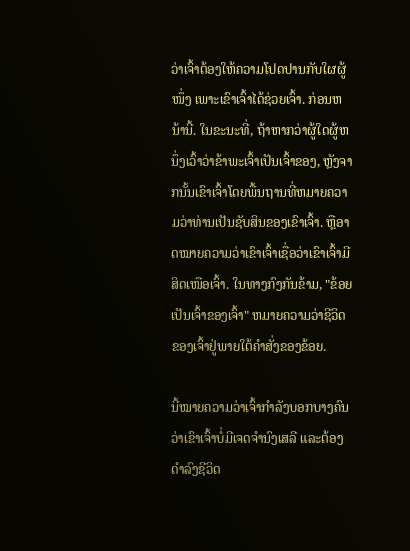ວ່າເຈົ້າຕ້ອງໃຫ້ຄວາມໂປດປານກັບໃຜຜູ້ໜຶ່ງ ເພາະເຂົາເຈົ້າໄດ້ຊ່ວຍເຈົ້າ. ກ່ອນຫນ້ານີ້. ໃນຂະນະທີ່, ຖ້າຫາກວ່າຜູ້ໃດຜູ້ຫນຶ່ງເວົ້າວ່າຂ້າພະເຈົ້າເປັນເຈົ້າຂອງ, ຫຼັງຈາກນັ້ນເຂົາເຈົ້າໂດຍພື້ນຖານທີ່ຫມາຍຄວາມວ່າທ່ານເປັນຊັບສິນຂອງເຂົາເຈົ້າ. ຫຼືອາດໝາຍຄວາມວ່າເຂົາເຈົ້າເຊື່ອວ່າເຂົາເຈົ້າມີສິດເໜືອເຈົ້າ. ໃນທາງກົງກັນຂ້າມ, "ຂ້ອຍເປັນເຈົ້າຂອງເຈົ້າ" ຫມາຍຄວາມວ່າຊີວິດຂອງເຈົ້າຢູ່ພາຍໃຕ້ຄໍາສັ່ງຂອງຂ້ອຍ.

ນີ້ໝາຍຄວາມວ່າເຈົ້າກຳລັງບອກບາງຄົນວ່າເຂົາເຈົ້າບໍ່ມີເຈດຈຳນົງເສລີ ແລະຕ້ອງດຳລົງຊີວິດ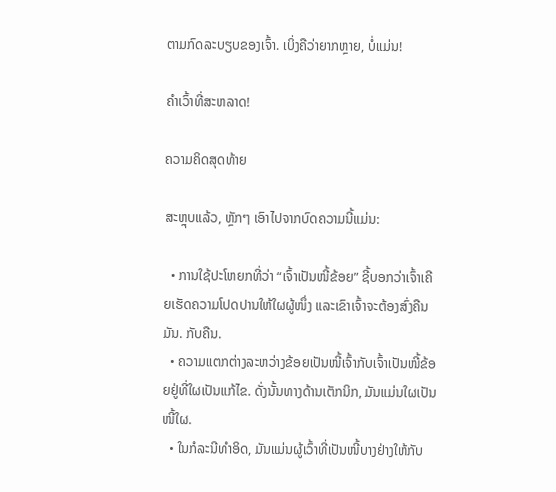ຕາມກົດລະບຽບຂອງເຈົ້າ. ເບິ່ງຄືວ່າຍາກຫຼາຍ, ບໍ່ແມ່ນ!

ຄຳເວົ້າທີ່ສະຫລາດ!

ຄວາມຄິດສຸດທ້າຍ

ສະຫຼຸບແລ້ວ, ຫຼັກໆ ເອົາໄປຈາກບົດຄວາມນີ້ແມ່ນ:

  • ການໃຊ້ປະໂຫຍກທີ່ວ່າ “ເຈົ້າເປັນໜີ້ຂ້ອຍ” ຊີ້ບອກວ່າເຈົ້າເຄີຍເຮັດຄວາມໂປດປານໃຫ້ໃຜຜູ້ໜຶ່ງ ແລະເຂົາເຈົ້າຈະຕ້ອງສົ່ງຄືນມັນ. ກັບຄືນ.
  • ຄວາມແຕກຕ່າງລະຫວ່າງຂ້ອຍເປັນໜີ້ເຈົ້າກັບເຈົ້າເປັນໜີ້ຂ້ອຍຢູ່ທີ່ໃຜເປັນແກ້ໄຂ. ດັ່ງນັ້ນທາງດ້ານເຕັກນິກ, ມັນແມ່ນໃຜເປັນໜີ້ໃຜ.
  • ໃນກໍລະນີທຳອິດ, ມັນແມ່ນຜູ້ເວົ້າທີ່ເປັນໜີ້ບາງຢ່າງໃຫ້ກັບ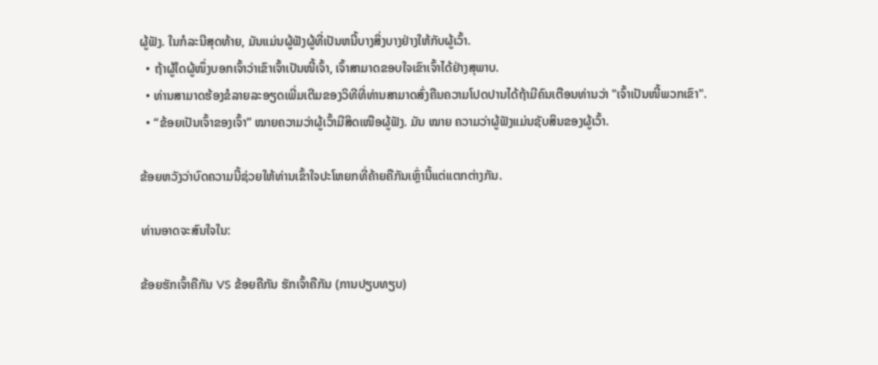ຜູ້ຟັງ. ໃນກໍລະນີສຸດທ້າຍ, ມັນແມ່ນຜູ້ຟັງຜູ້ທີ່ເປັນຫນີ້ບາງສິ່ງບາງຢ່າງໃຫ້ກັບຜູ້ເວົ້າ.
  • ຖ້າຜູ້ໃດຜູ້ໜຶ່ງບອກເຈົ້າວ່າເຂົາເຈົ້າເປັນໜີ້ເຈົ້າ, ເຈົ້າສາມາດຂອບໃຈເຂົາເຈົ້າໄດ້ຢ່າງສຸພາບ.
  • ທ່ານສາມາດຮ້ອງຂໍລາຍລະອຽດເພີ່ມເຕີມຂອງວິທີທີ່ທ່ານສາມາດສົ່ງຄືນຄວາມໂປດປານໄດ້ຖ້າມີຄົນເຕືອນທ່ານວ່າ "ເຈົ້າເປັນໜີ້ພວກເຂົາ".
  • “ຂ້ອຍເປັນເຈົ້າຂອງເຈົ້າ” ໝາຍຄວາມວ່າຜູ້ເວົ້າມີສິດເໜືອຜູ້ຟັງ. ມັນ ໝາຍ ຄວາມວ່າຜູ້ຟັງແມ່ນຊັບສິນຂອງຜູ້ເວົ້າ.

ຂ້ອຍຫວັງວ່າບົດຄວາມນີ້ຊ່ວຍໃຫ້ທ່ານເຂົ້າໃຈປະໂຫຍກທີ່ຄ້າຍຄືກັນເຫຼົ່ານີ້ແຕ່ແຕກຕ່າງກັນ.

ທ່ານອາດຈະສົນໃຈໃນ:

ຂ້ອຍຮັກເຈົ້າຄືກັນ VS ຂ້ອຍຄືກັນ ຮັກເຈົ້າຄືກັນ (ການປຽບທຽບ)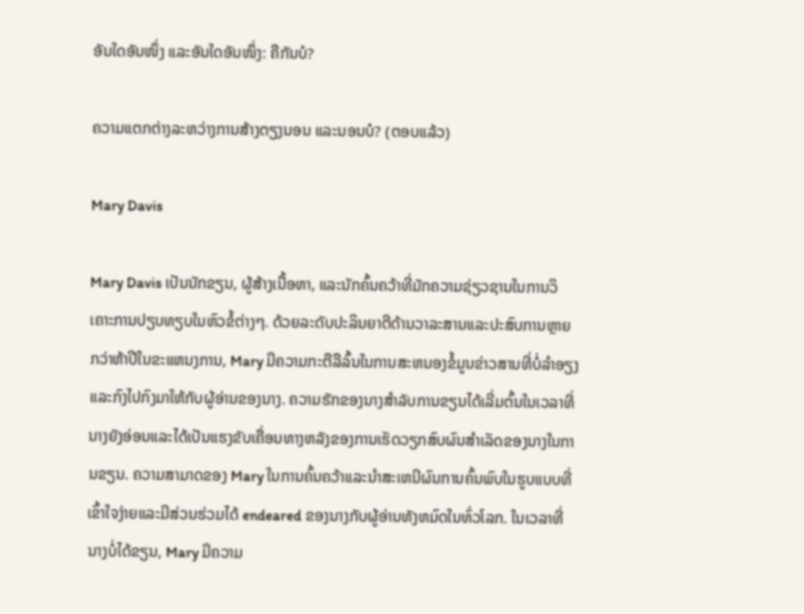ອັນໃດອັນໜຶ່ງ ແລະອັນໃດອັນໜຶ່ງ: ຄືກັນບໍ?

ຄວາມແຕກຕ່າງລະຫວ່າງການສ້າງຕຽງນອນ ແລະນອນບໍ? (ຕອບແລ້ວ)

Mary Davis

Mary Davis ເປັນນັກຂຽນ, ຜູ້ສ້າງເນື້ອຫາ, ແລະນັກຄົ້ນຄວ້າທີ່ມັກຄວາມຊ່ຽວຊານໃນການວິເຄາະການປຽບທຽບໃນຫົວຂໍ້ຕ່າງໆ. ດ້ວຍລະດັບປະລິນຍາຕີດ້ານວາລະສານແລະປະສົບການຫຼາຍກວ່າຫ້າປີໃນຂະແຫນງການ, Mary ມີຄວາມກະຕືລືລົ້ນໃນການສະຫນອງຂໍ້ມູນຂ່າວສານທີ່ບໍ່ລໍາອຽງແລະກົງໄປກົງມາໃຫ້ກັບຜູ້ອ່ານຂອງນາງ. ຄວາມຮັກຂອງນາງສໍາລັບການຂຽນໄດ້ເລີ່ມຕົ້ນໃນເວລາທີ່ນາງຍັງອ່ອນແລະໄດ້ເປັນແຮງຂັບເຄື່ອນທາງຫລັງຂອງການເຮັດວຽກສົບຜົນສໍາເລັດຂອງນາງໃນການຂຽນ. ຄວາມສາມາດຂອງ Mary ໃນການຄົ້ນຄວ້າແລະນໍາສະເຫນີຜົນການຄົ້ນພົບໃນຮູບແບບທີ່ເຂົ້າໃຈງ່າຍແລະມີສ່ວນຮ່ວມໄດ້ endeared ຂອງນາງກັບຜູ້ອ່ານທັງຫມົດໃນທົ່ວໂລກ. ໃນເວລາທີ່ນາງບໍ່ໄດ້ຂຽນ, Mary ມີຄວາມ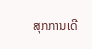ສຸກການເດີ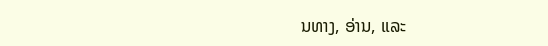ນທາງ, ອ່ານ, ແລະ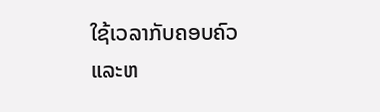ໃຊ້ເວລາກັບຄອບຄົວແລະຫ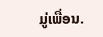ມູ່ເພື່ອນ.